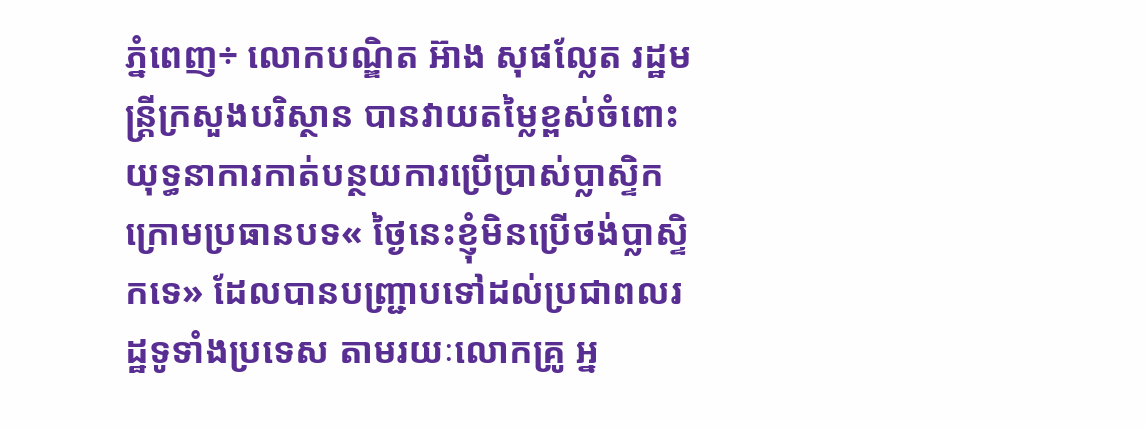ភ្នំពេញ÷ លោកបណ្ឌិត អ៊ាង សុផល្លែត រដ្ឋមន្ត្រីក្រសួងបរិស្ថាន បានវាយតម្លៃខ្ពស់ចំពោះយុទ្ធនាការកាត់បន្ថយការប្រើប្រាស់ប្លាស្ទិក ក្រោមប្រធានបទ« ថ្ងៃនេះខ្ញុំមិនប្រើថង់ប្លាស្ទិកទេ» ដែលបានបញ្ជ្រាបទៅដល់ប្រជាពលរដ្ឋទូទាំងប្រទេស តាមរយៈលោកគ្រូ អ្ន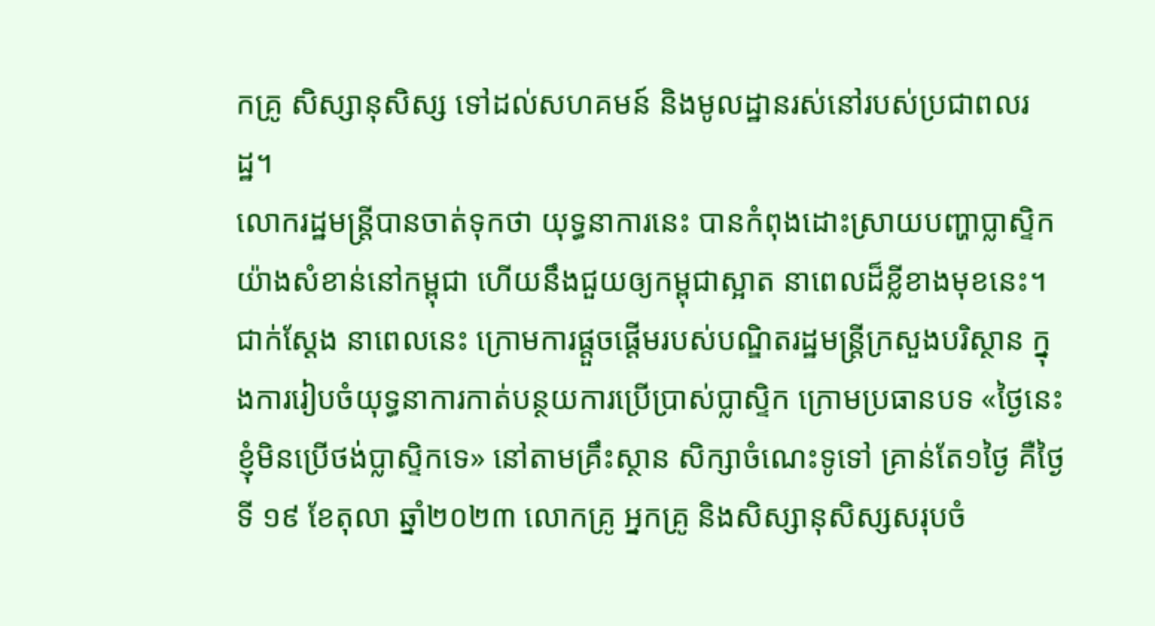កគ្រូ សិស្សានុសិស្ស ទៅដល់សហគមន៍ និងមូលដ្ឋានរស់នៅរបស់ប្រជាពលរដ្ឋ។
លោករដ្ឋមន្រ្តីបានចាត់ទុកថា យុទ្ធនាការនេះ បានកំពុងដោះស្រាយបញ្ហាប្លាស្ទិកយ៉ាងសំខាន់នៅកម្ពុជា ហើយនឹងជួយឲ្យកម្ពុជាស្អាត នាពេលដ៏ខ្លីខាងមុខនេះ។
ជាក់ស្តែង នាពេលនេះ ក្រោមការផ្តួចផ្តើមរបស់បណ្ឌិតរដ្ឋមន្ត្រីក្រសួងបរិស្ថាន ក្នុងការរៀបចំយុទ្ធនាការកាត់បន្ថយការប្រើប្រាស់ប្លាស្ទិក ក្រោមប្រធានបទ «ថ្ងៃនេះ ខ្ញុំមិនប្រើថង់ប្លាស្ទិកទេ» នៅតាមគ្រឹះស្ថាន សិក្សាចំណេះទូទៅ គ្រាន់តែ១ថ្ងៃ គឺថ្ងៃទី ១៩ ខែតុលា ឆ្នាំ២០២៣ លោកគ្រូ អ្នកគ្រូ និងសិស្សានុសិស្សសរុបចំ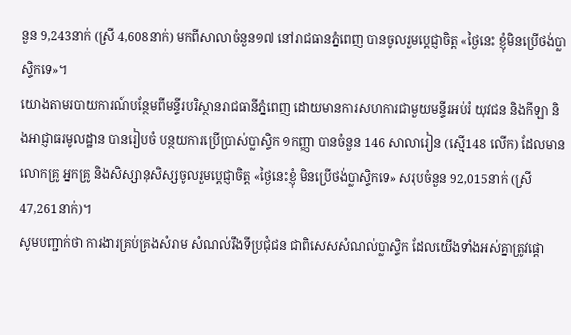នួន 9,243នាក់ (ស្រី 4,608នាក់) មកពីសាលាចំនួន១៧ នៅរាជធានភ្នំពេញ បានចូលរួមប្តេជ្ញាចិត្ត «ថ្ងៃនេះ ខ្ញុំមិនប្រើថង់ប្លាស្ទិកទេ»។
យោងតាមរបាយការណ៍បន្ថែមពីមន្ទីរបរិស្ថានរាជធានីភ្នំពេញ ដោយមានការសហការជាមួយមន្ទីរអប់រំ យុវជន និងកីឡា និងអាជ្ញាធរមូលដ្ឋាន បានរៀបចំ បន្ថយការប្រើប្រាស់ប្លាស្ទិក ១កញ្ញា បានចំនួន 146 សាលារៀន (ស្មើ148 លើក) ដែលមានលោកគ្រូ អ្នកគ្រូ និងសិស្សានុសិស្សចូលរួមប្តេជ្ញាចិត្ត «ថ្ងៃនេះខ្ញុំ មិនប្រើថង់ប្លាស្ទិកទេ» សរុបចំនួន 92,015នាក់ (ស្រី 47,261នាក់)។
សូមបញ្ជាក់ថា ការងារគ្រប់គ្រងសំរាម សំណល់រឹងទីប្រជុំជន ជាពិសេសសំណល់ប្លាស្ទិក ដែលយើងទាំងអស់គ្នាត្រូវផ្តោ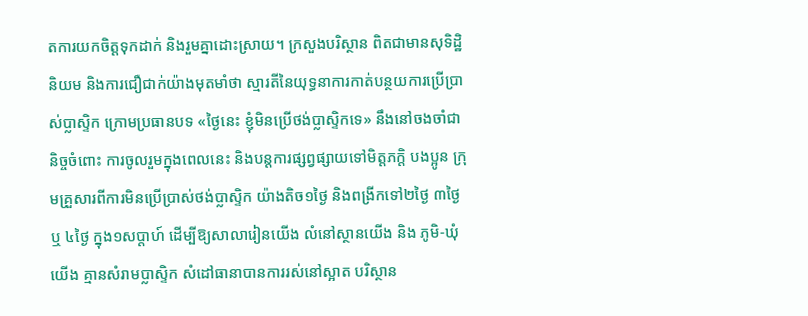តការយកចិត្តទុកដាក់ និងរួមគ្នាដោះស្រាយ។ ក្រសួងបរិស្ថាន ពិតជាមានសុទិដ្ឋិនិយម និងការជឿជាក់យ៉ាងមុតមាំថា ស្មារតីនៃយុទ្ធនាការកាត់បន្ថយការប្រើប្រាស់ប្លាស្ទិក ក្រោមប្រធានបទ «ថ្ងៃនេះ ខ្ញុំមិនប្រើថង់ប្លាស្ទិកទេ» នឹងនៅចងចាំជានិច្ចចំពោះ ការចូលរួមក្នុងពេលនេះ និងបន្តការផ្សព្វផ្សាយទៅមិត្តភក្តិ បងប្អូន ក្រុមគ្រួសារពីការមិនប្រើប្រាស់ថង់ប្លាស្ទិក យ៉ាងតិច១ថ្ងៃ និងពង្រីកទៅ២ថ្ងៃ ៣ថ្ងៃ ឬ ៤ថ្ងៃ ក្នុង១សប្តាហ៍ ដើម្បីឱ្យសាលារៀនយើង លំនៅស្ថានយើង និង ភូមិ-ឃុំយើង គ្មានសំរាមប្លាស្ទិក សំដៅធានាបានការរស់នៅស្អាត បរិស្ថាន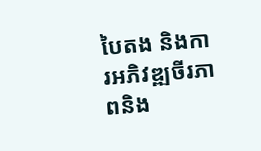បៃតង និងការអភិវឌ្ឍចីរភាពនិង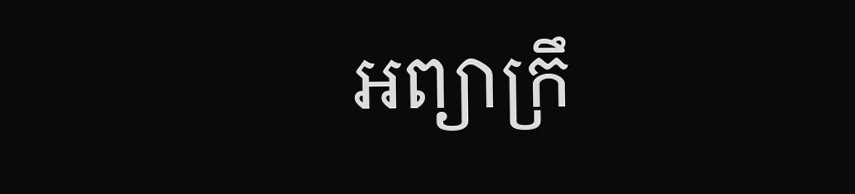អព្យាក្រឹ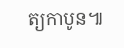ត្យកាបូន៕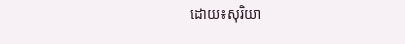ដោយ៖សុរិយា